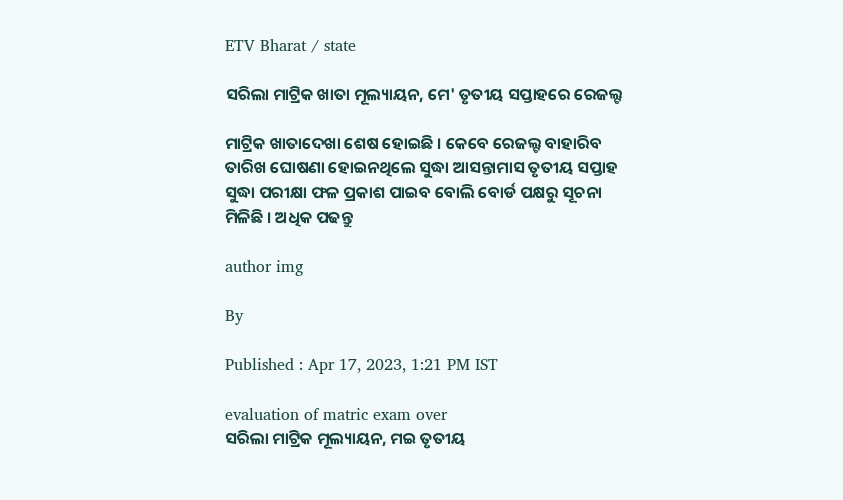ETV Bharat / state

ସରିଲା ମାଟ୍ରିକ ଖାତା ମୂଲ୍ୟାୟନ, ମେ' ତୃତୀୟ ସପ୍ତାହରେ ରେଜଲ୍ଟ

ମାଟ୍ରିକ ଖାତାଦେଖା ଶେଷ ହୋଇଛି । କେବେ ରେଜଲ୍ଟ ବାହାରିବ ତାରିଖ ଘୋଷଣା ହୋଇନଥିଲେ ସୁଦ୍ଧା ଆସନ୍ତାମାସ ତୃତୀୟ ସପ୍ତାହ ସୁଦ୍ଧା ପରୀକ୍ଷା ଫଳ ପ୍ରକାଶ ପାଇବ ବୋଲି ବୋର୍ଡ ପକ୍ଷରୁ ସୂଚନା ମିଳିଛି । ଅଧିକ ପଢନ୍ତୁ

author img

By

Published : Apr 17, 2023, 1:21 PM IST

evaluation of matric exam over
ସରିଲା ମାଟ୍ରିକ ମୂଲ୍ୟାୟନ, ମଇ ତୃତୀୟ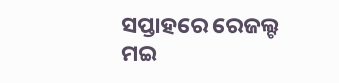ସପ୍ତାହରେ ରେଜଲ୍ଟ
ମଇ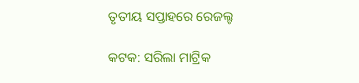ତୃତୀୟ ସପ୍ତାହରେ ରେଜଲ୍ଟ

କଟକ: ସରିଲା ମାଟ୍ରିକ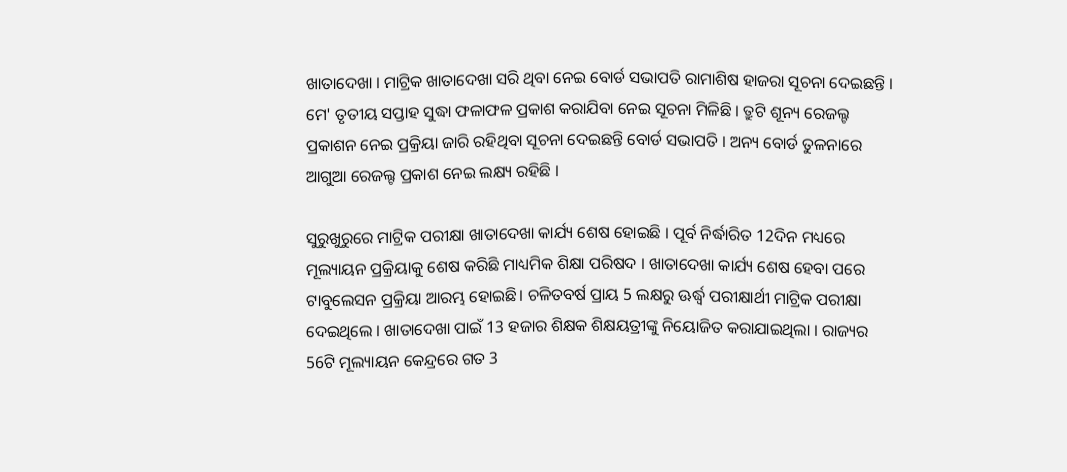ଖାତାଦେଖା । ମାଟ୍ରିକ ଖାତାଦେଖା ସରି ଥିବା ନେଇ ବୋର୍ଡ ସଭାପତି ରାମାଶିଷ ହାଜରା ସୂଚନା ଦେଇଛନ୍ତି । ମେ' ତୃତୀୟ ସପ୍ତାହ ସୁଦ୍ଧା ଫଳାଫଳ ପ୍ରକାଶ କରାଯିବା ନେଇ ସୂଚନା ମିଳିଛି । ତ୍ରୁଟି ଶୂନ୍ୟ ରେଜଲ୍ଟ ପ୍ରକାଶନ ନେଇ ପ୍ରକ୍ରିୟା ଜାରି ରହିଥିବା ସୂଚନା ଦେଇଛନ୍ତି ବୋର୍ଡ ସଭାପତି । ଅନ୍ୟ ବୋର୍ଡ ତୁଳନାରେ ଆଗୁଆ ରେଜଲ୍ଟ ପ୍ରକାଶ ନେଇ ଲକ୍ଷ୍ୟ ରହିଛି ।

ସୁରୁଖୁରୁରେ ମାଟ୍ରିକ ପରୀକ୍ଷା ଖାତାଦେଖା କାର୍ଯ୍ୟ ଶେଷ ହୋଇଛି । ପୂର୍ବ ନିର୍ଦ୍ଧାରିତ 12ଦିନ ମଧ୍ୟରେ ମୂଲ୍ୟାୟନ ପ୍ରକ୍ରିୟାକୁ ଶେଷ କରିଛି ମାଧ୍ୟମିକ ଶିକ୍ଷା ପରିଷଦ । ଖାତାଦେଖା କାର୍ଯ୍ୟ ଶେଷ ହେବା ପରେ ଟାବୁଲେସନ ପ୍ରକ୍ରିୟା ଆରମ୍ଭ ହୋଇଛି। ଚଳିତବର୍ଷ ପ୍ରାୟ 5 ଲକ୍ଷରୁ ଊର୍ଦ୍ଧ୍ବ ପରୀକ୍ଷାର୍ଥୀ ମାଟ୍ରିକ ପରୀକ୍ଷା ଦେଇଥିଲେ । ଖାତାଦେଖା ପାଇଁ 13 ହଜାର ଶିକ୍ଷକ ଶିକ୍ଷୟତ୍ରୀଙ୍କୁ ନିୟୋଜିତ କରାଯାଇଥିଲା । ରାଜ୍ୟର 56ଟି ମୂଲ୍ୟାୟନ କେନ୍ଦ୍ରରେ ଗତ 3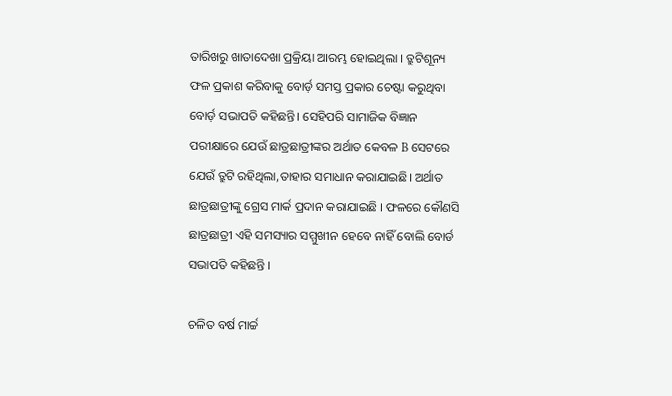ତାରିଖରୁ ଖାତାଦେଖା ପ୍ରକ୍ରିୟା ଆରମ୍ଭ ହୋଇଥିଲା । ତ୍ରୁଟିଶୂନ୍ୟ ଫଳ ପ୍ରକାଶ କରିବାକୁ ବୋର୍ଡ଼ ସମସ୍ତ ପ୍ରକାର ଚେଷ୍ଟା କରୁଥିବା ବୋର୍ଡ଼ ସଭାପତି କହିଛନ୍ତି। ସେହିପରି ସାମାଜିକ ବିଜ୍ଞାନ ପରୀକ୍ଷାରେ ଯେଉଁ ଛାତ୍ରଛାତ୍ରୀଙ୍କର ଅର୍ଥାତ କେବଳ B ସେଟରେ ଯେଉଁ ତ୍ରୁଟି ରହିଥିଲା,ତାହାର ସମାଧାନ କରାଯାଇଛି। ଅର୍ଥାତ ଛାତ୍ରଛାତ୍ରୀଙ୍କୁ ଗ୍ରେସ ମାର୍କ ପ୍ରଦାନ କରାଯାଇଛି । ଫଳରେ କୌଣସି ଛାତ୍ରଛାତ୍ରୀ ଏହି ସମସ୍ୟାର ସମ୍ମୁଖୀନ ହେବେ ନାହିଁ ବୋଲି ବୋର୍ଡ ସଭାପତି କହିଛନ୍ତି ।

ଚଳିତ ବର୍ଷ ମାର୍ଚ୍ଚ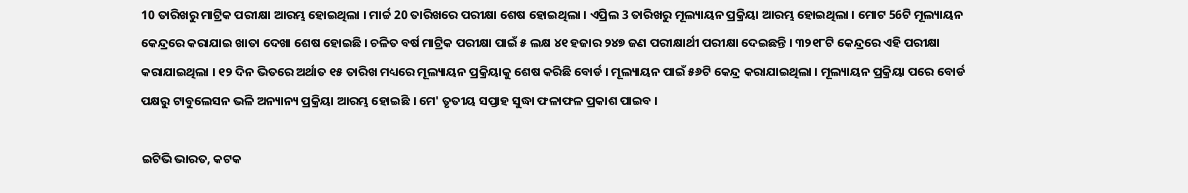10 ତାରିଖରୁ ମାଟ୍ରିକ ପରୀକ୍ଷା ଆରମ୍ଭ ହୋଇଥିଲା । ମାର୍ଚ୍ଚ 20 ତାରିଖରେ ପରୀକ୍ଷା ଶେଷ ହୋଇଥିଲା । ଏପ୍ରିଲ 3 ତାରିଖରୁ ମୂଲ୍ୟାୟନ ପ୍ରକ୍ରିୟା ଆରମ୍ଭ ହୋଇଥିଲା । ମୋଟ 56ଟି ମୂଲ୍ୟାୟନ କେନ୍ଦ୍ରରେ କରାଯାଇ ଖାତା ଦେଖା ଶେଷ ହୋଇଛି । ଚଳିତ ବର୍ଷ ମାଟ୍ରିକ ପରୀକ୍ଷା ପାଇଁ ୫ ଲକ୍ଷ ୪୧ ହଜାର ୨୪୭ ଜଣ ପରୀକ୍ଷାର୍ଥୀ ପରୀକ୍ଷା ଦେଇଛନ୍ତି । ୩୨୧୮ଟି କେନ୍ଦ୍ରରେ ଏହି ପରୀକ୍ଷା କରାଯାଇଥିଲା । ୧୨ ଦିନ ଭିତରେ ଅର୍ଥାତ ୧୫ ତାରିଖ ମଧ୍ୟରେ ମୂଲ୍ୟାୟନ ପ୍ରକ୍ରିୟାକୁ ଶେଷ କରିଛି ବୋର୍ଡ । ମୂଲ୍ୟାୟନ ପାଇଁ ୫୬ଟି କେନ୍ଦ୍ର କରାଯାଇଥିଲା । ମୂଲ୍ୟାୟନ ପ୍ରକ୍ରିୟା ପରେ ବୋର୍ଡ ପକ୍ଷରୁ ଟାବୁଲେସନ ଭଳି ଅନ୍ୟାନ୍ୟ ପ୍ରକ୍ରିୟା ଆରମ୍ଭ ହୋଇଛି । ମେ' ତୃତୀୟ ସପ୍ତାହ ସୁଦ୍ଧା ଫଳାଫଳ ପ୍ରକାଶ ପାଇବ ।

ଇଟିଭି ଭାରତ, କଟକ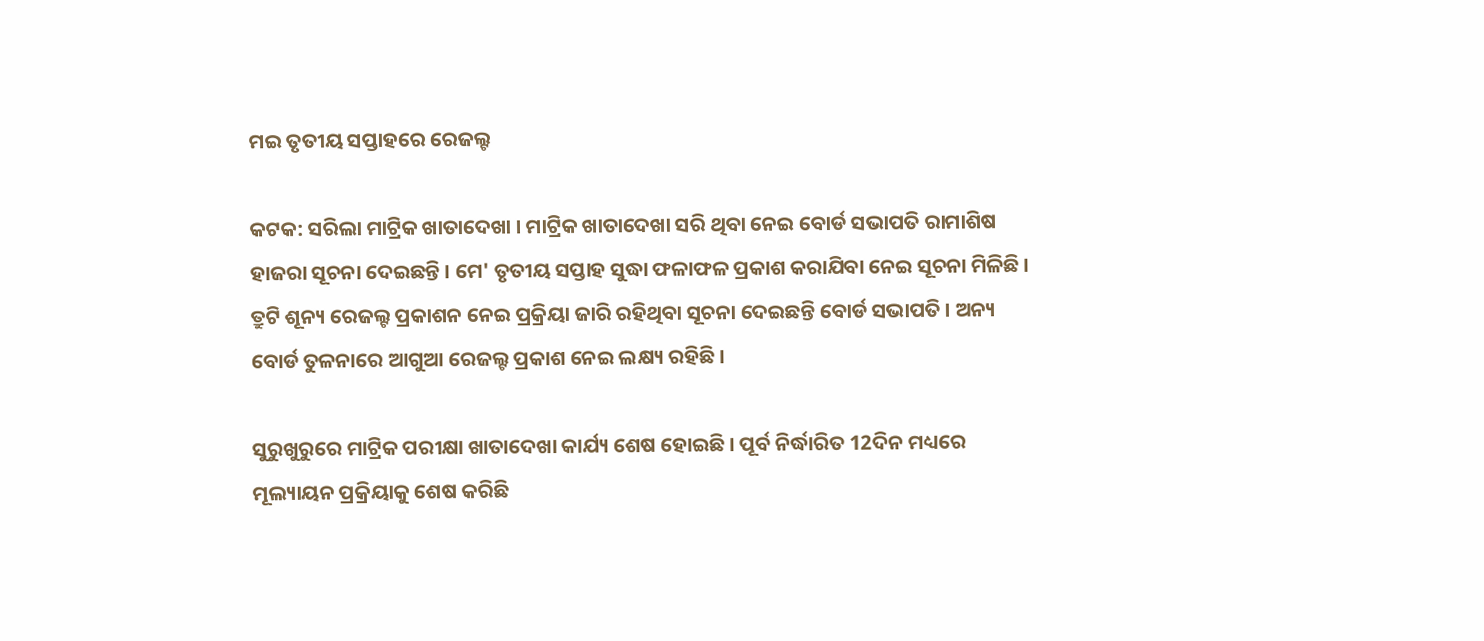ମଇ ତୃତୀୟ ସପ୍ତାହରେ ରେଜଲ୍ଟ

କଟକ: ସରିଲା ମାଟ୍ରିକ ଖାତାଦେଖା । ମାଟ୍ରିକ ଖାତାଦେଖା ସରି ଥିବା ନେଇ ବୋର୍ଡ ସଭାପତି ରାମାଶିଷ ହାଜରା ସୂଚନା ଦେଇଛନ୍ତି । ମେ' ତୃତୀୟ ସପ୍ତାହ ସୁଦ୍ଧା ଫଳାଫଳ ପ୍ରକାଶ କରାଯିବା ନେଇ ସୂଚନା ମିଳିଛି । ତ୍ରୁଟି ଶୂନ୍ୟ ରେଜଲ୍ଟ ପ୍ରକାଶନ ନେଇ ପ୍ରକ୍ରିୟା ଜାରି ରହିଥିବା ସୂଚନା ଦେଇଛନ୍ତି ବୋର୍ଡ ସଭାପତି । ଅନ୍ୟ ବୋର୍ଡ ତୁଳନାରେ ଆଗୁଆ ରେଜଲ୍ଟ ପ୍ରକାଶ ନେଇ ଲକ୍ଷ୍ୟ ରହିଛି ।

ସୁରୁଖୁରୁରେ ମାଟ୍ରିକ ପରୀକ୍ଷା ଖାତାଦେଖା କାର୍ଯ୍ୟ ଶେଷ ହୋଇଛି । ପୂର୍ବ ନିର୍ଦ୍ଧାରିତ 12ଦିନ ମଧ୍ୟରେ ମୂଲ୍ୟାୟନ ପ୍ରକ୍ରିୟାକୁ ଶେଷ କରିଛି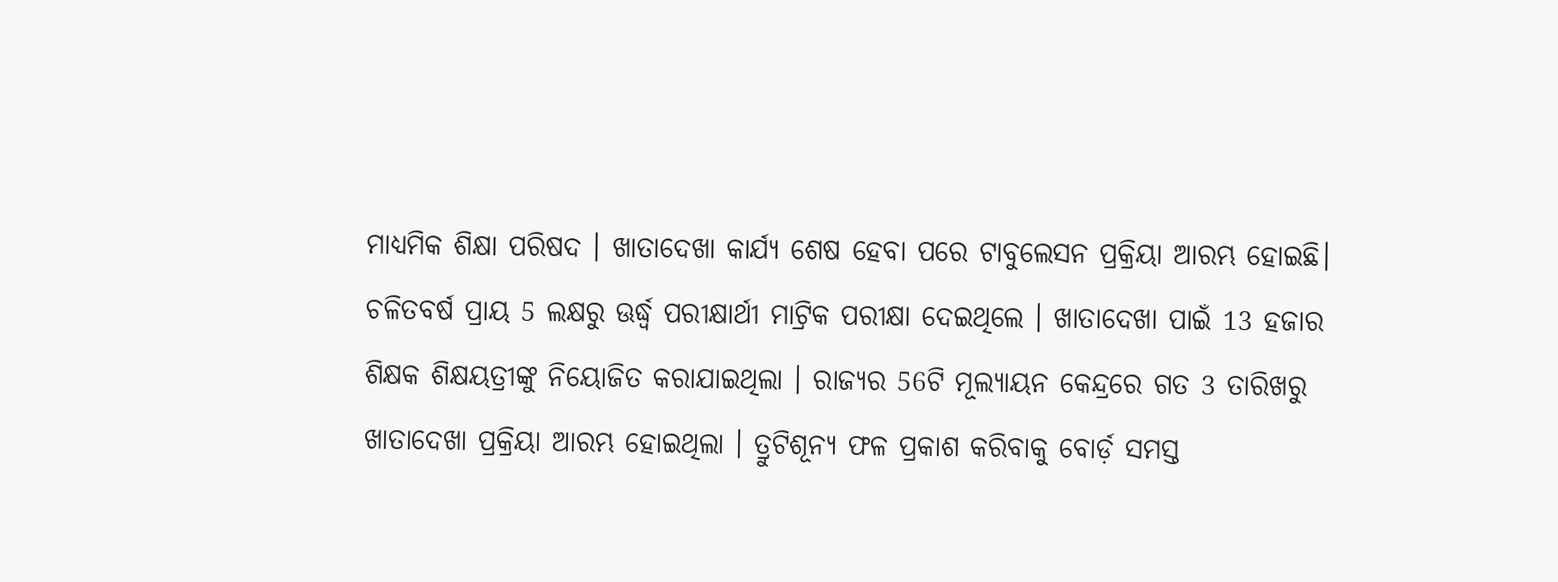ମାଧ୍ୟମିକ ଶିକ୍ଷା ପରିଷଦ । ଖାତାଦେଖା କାର୍ଯ୍ୟ ଶେଷ ହେବା ପରେ ଟାବୁଲେସନ ପ୍ରକ୍ରିୟା ଆରମ୍ଭ ହୋଇଛି। ଚଳିତବର୍ଷ ପ୍ରାୟ 5 ଲକ୍ଷରୁ ଊର୍ଦ୍ଧ୍ବ ପରୀକ୍ଷାର୍ଥୀ ମାଟ୍ରିକ ପରୀକ୍ଷା ଦେଇଥିଲେ । ଖାତାଦେଖା ପାଇଁ 13 ହଜାର ଶିକ୍ଷକ ଶିକ୍ଷୟତ୍ରୀଙ୍କୁ ନିୟୋଜିତ କରାଯାଇଥିଲା । ରାଜ୍ୟର 56ଟି ମୂଲ୍ୟାୟନ କେନ୍ଦ୍ରରେ ଗତ 3 ତାରିଖରୁ ଖାତାଦେଖା ପ୍ରକ୍ରିୟା ଆରମ୍ଭ ହୋଇଥିଲା । ତ୍ରୁଟିଶୂନ୍ୟ ଫଳ ପ୍ରକାଶ କରିବାକୁ ବୋର୍ଡ଼ ସମସ୍ତ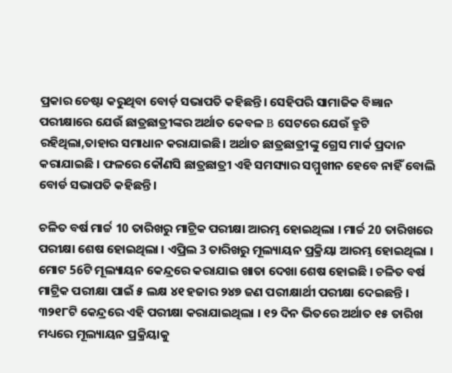ପ୍ରକାର ଚେଷ୍ଟା କରୁଥିବା ବୋର୍ଡ଼ ସଭାପତି କହିଛନ୍ତି। ସେହିପରି ସାମାଜିକ ବିଜ୍ଞାନ ପରୀକ୍ଷାରେ ଯେଉଁ ଛାତ୍ରଛାତ୍ରୀଙ୍କର ଅର୍ଥାତ କେବଳ B ସେଟରେ ଯେଉଁ ତ୍ରୁଟି ରହିଥିଲା,ତାହାର ସମାଧାନ କରାଯାଇଛି। ଅର୍ଥାତ ଛାତ୍ରଛାତ୍ରୀଙ୍କୁ ଗ୍ରେସ ମାର୍କ ପ୍ରଦାନ କରାଯାଇଛି । ଫଳରେ କୌଣସି ଛାତ୍ରଛାତ୍ରୀ ଏହି ସମସ୍ୟାର ସମ୍ମୁଖୀନ ହେବେ ନାହିଁ ବୋଲି ବୋର୍ଡ ସଭାପତି କହିଛନ୍ତି ।

ଚଳିତ ବର୍ଷ ମାର୍ଚ୍ଚ 10 ତାରିଖରୁ ମାଟ୍ରିକ ପରୀକ୍ଷା ଆରମ୍ଭ ହୋଇଥିଲା । ମାର୍ଚ୍ଚ 20 ତାରିଖରେ ପରୀକ୍ଷା ଶେଷ ହୋଇଥିଲା । ଏପ୍ରିଲ 3 ତାରିଖରୁ ମୂଲ୍ୟାୟନ ପ୍ରକ୍ରିୟା ଆରମ୍ଭ ହୋଇଥିଲା । ମୋଟ 56ଟି ମୂଲ୍ୟାୟନ କେନ୍ଦ୍ରରେ କରାଯାଇ ଖାତା ଦେଖା ଶେଷ ହୋଇଛି । ଚଳିତ ବର୍ଷ ମାଟ୍ରିକ ପରୀକ୍ଷା ପାଇଁ ୫ ଲକ୍ଷ ୪୧ ହଜାର ୨୪୭ ଜଣ ପରୀକ୍ଷାର୍ଥୀ ପରୀକ୍ଷା ଦେଇଛନ୍ତି । ୩୨୧୮ଟି କେନ୍ଦ୍ରରେ ଏହି ପରୀକ୍ଷା କରାଯାଇଥିଲା । ୧୨ ଦିନ ଭିତରେ ଅର୍ଥାତ ୧୫ ତାରିଖ ମଧ୍ୟରେ ମୂଲ୍ୟାୟନ ପ୍ରକ୍ରିୟାକୁ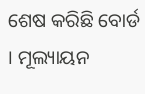ଶେଷ କରିଛି ବୋର୍ଡ । ମୂଲ୍ୟାୟନ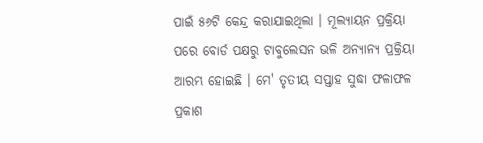ପାଇଁ ୫୬ଟି କେନ୍ଦ୍ର କରାଯାଇଥିଲା । ମୂଲ୍ୟାୟନ ପ୍ରକ୍ରିୟା ପରେ ବୋର୍ଡ ପକ୍ଷରୁ ଟାବୁଲେସନ ଭଳି ଅନ୍ୟାନ୍ୟ ପ୍ରକ୍ରିୟା ଆରମ୍ଭ ହୋଇଛି । ମେ' ତୃତୀୟ ସପ୍ତାହ ସୁଦ୍ଧା ଫଳାଫଳ ପ୍ରକାଶ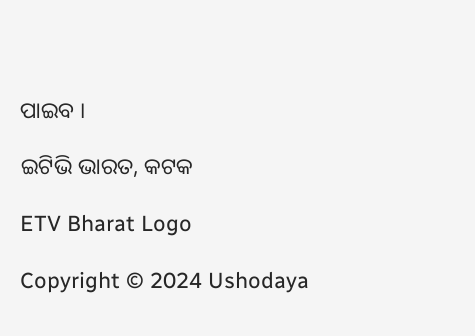ପାଇବ ।

ଇଟିଭି ଭାରତ, କଟକ

ETV Bharat Logo

Copyright © 2024 Ushodaya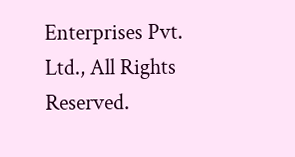Enterprises Pvt. Ltd., All Rights Reserved.